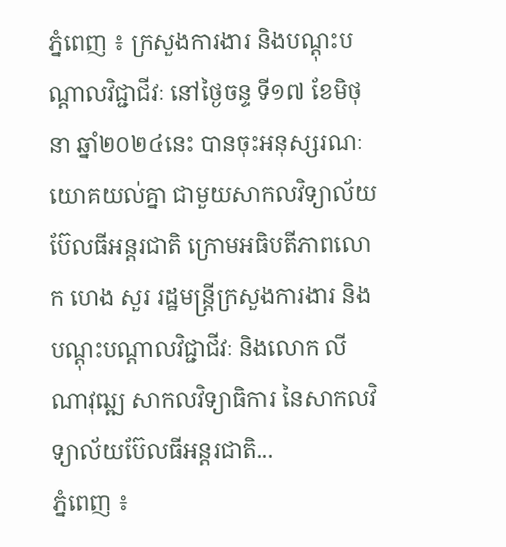ភ្នំពេញ ៖ ក្រសួងការងារ និងបណ្តុះបណ្តាលវិជ្ជាជីវៈ នៅថ្ងៃចន្ទ ទី១៧ ខែមិថុនា ឆ្នាំ២០២៤នេះ បានចុះអនុស្សរណៈយោគយល់គ្នា ជាមួយសាកលវិទ្យាល័យ ប៊ែលធីអន្តរជាតិ ក្រោមអធិបតីភាពលោក ហេង សួរ រដ្ឋមន្ត្រីក្រសួងការងារ និង បណ្តុះបណ្តាលវិជ្ជាជីវៈ និងលោក លី ណាវុឍ្ឍ សាកលវិទ្យាធិការ នៃសាកលវិទ្យាល័យប៊ែលធីអន្តរជាតិ...
ភ្នំពេញ ៖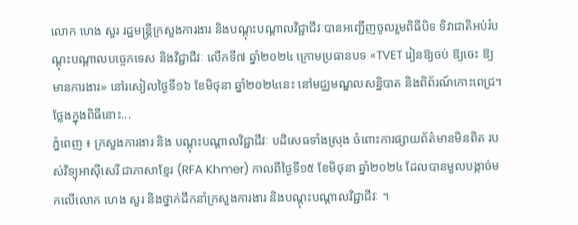លោក ហេង សួរ រដ្ឋមន្ត្រីក្រសួងការងារ និងបណ្តុះបណ្តាលវិជ្ជាជីវៈបានអញ្ជើញចូលរួមពិធីបិទ ទិវាជាតិអប់រំបណ្តុះបណ្តាលបច្ចេកទេស និងវិជ្ជាជីវៈ លើកទី៧ ឆ្នាំ២០២៤ ក្រោមប្រធានបទ «TVET រៀនឱ្យចប់ ឱ្យចេះ ឱ្យមានការងារ» នៅរសៀលថ្ងៃទី១៦ ខែមិថុនា ឆ្នាំ២០២៤នេះ នៅមជ្ឈមណ្ឌលសន្និបាត និងពិព័រណ៍កោះពេជ្រ។ ថ្លែងក្នុងពិធីនោះ...
ភ្នំពេញ ៖ ក្រសួងការងារ និង បណ្តុះបណ្តាលវិជ្ជាជីវៈ បដិសេធទាំងស្រុង ចំពោះការផ្សាយព័ត៌មានមិនពិត របស់វិទ្យុអាស៊ីសេរី ជាភាសាខ្មែរ (RFA Khmer) កាលពីថ្ងៃទី១៥ ខែមិថុនា ឆ្នាំ២០២៤ ដែលបានមួលបង្កាច់មកលើលោក ហេង សួរ និងថ្នាក់ដឹកនាំក្រសួងការងារ និងបណ្តុះបណ្តាលវិជ្ជាជីវៈ ។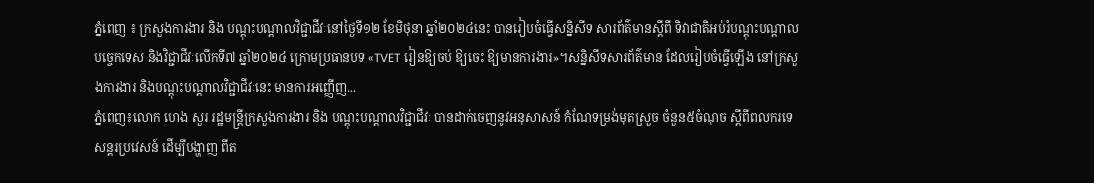ភ្នំពេញ ៖ ក្រសួងការងារ និង បណ្តុះបណ្តាលវិជ្ជាជីវៈនៅថ្ងៃទី១២ ខែមិថុនា ឆ្នាំ២០២៤នេះ បានរៀបចំធ្វើសន្និសីទ សារព័ត៌មានស្តីពី ទិវាជាតិអប់រំបណ្តុះបណ្តាល បច្ចេកទេស និងវិជ្ជាជីវៈលើកទី៧ ឆ្នាំ២០២៤ ក្រោមប្រធានបទ «TVET រៀនឱ្យចប់ ឱ្យចេះ ឱ្យមានការងារ»។សន្និសីទសារព័ត៌មាន ដែលរៀបចំធ្វើឡើង នៅក្រសួងការងារ និងបណ្តុះបណ្តាលវិជ្ជាជីវៈនេះ មានការអញ្ញើញ...
ភ្នំពេញ៖លោក ហេង សួរ រដ្ឋមន្ត្រីក្រសួងការងារ និង បណ្តុះបណ្តាលវិជ្ជាជីវៈ បានដាក់ចេញនូវអនុសាសន៍ កំណែទម្រង់មុតស្រួច ចំនួន៥ចំណុច ស្តីពីពលករទេសន្តរប្រវេសន៍ ដើម្បីបង្ហាញ ពីត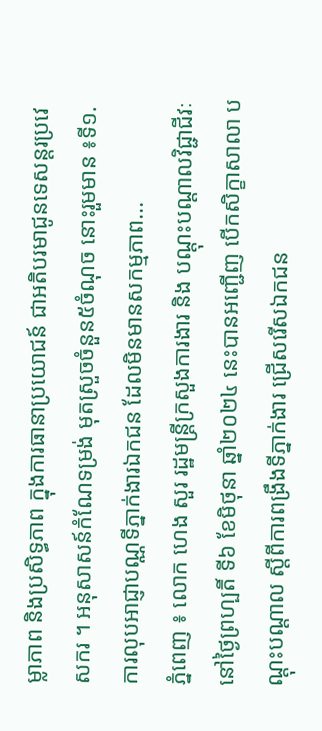ម្លាភាព និងប្រសិទ្ធភាព ក្នុងការធានាប្រយោជន៍ ជាអតិបរមាជូនទេសន្តរប្រវេសករ ។ អនុសាសន៍កំណែទម្រង់ មុតស្រួចចំនួន៥ចំណុច នោះរួមមាន ៖ទី១. ការលុបអាជ្ញាបណ្ណទីភ្នាក់ងារឯកជន ដែលមិនមានសកម្មភាព...
ភ្នំពេញ ៖ លោក ហេង សួរ រដ្ឋមន្ត្រីក្រសួងការងារ និង បណ្តុះបណ្តាលវិជ្ជាជីវៈ នៅថ្ងៃព្រហ្បតិ៍ ទី៦ ខែមិថុនា ឆ្នាំ២០២៤ នេះបានអញ្ជើញ បើកសិក្ខាសាលា បណ្តុះបណ្តាល ស្តីពីការពង្រឹងទីភ្នាក់ងារ ជ្រើសរើសឯកជន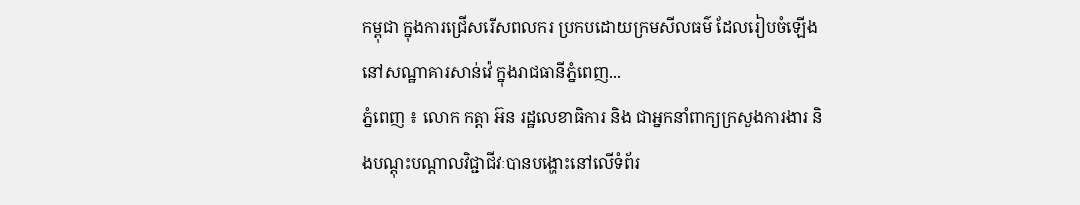កម្ពុជា ក្នុងការជ្រើសរើសពលករ ប្រកបដោយក្រមសីលធម៌ ដែលរៀបចំឡើង នៅសណ្ឋាគារសាន់វ៉េ ក្នុងរាជធានីភ្នំពេញ...
ភ្នំពេញ ៖ លោក កត្តា អ៊ន រដ្ឋលេខាធិការ និង ជាអ្នកនាំពាក្យក្រសួងការងារ និងបណ្តុះបណ្តាលវិជ្ជាជីវៈបានបង្ហោះនៅលើទំព័រ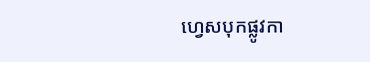ហ្វេសបុកផ្លូវកា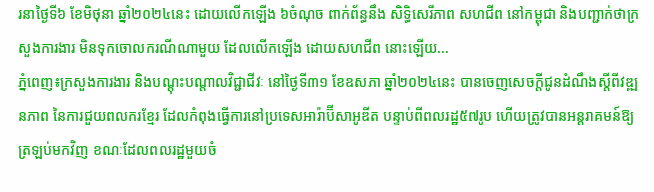រនាថ្ងៃទី៦ ខែមិថុនា ឆ្នាំ២០២៤នេះ ដោយលើកឡើង ៦ចំណុច ពាក់ព័ន្ធនឹង សិទ្ធិសេរីភាព សហជីព នៅកម្ពុជា និងបញ្ជាក់ថាក្រសួងការងារ មិនទុកចោលករណីណាមួយ ដែលលើកឡើង ដោយសហជីព នោះឡើយ...
ភ្នំពេញ៖ក្រសួងការងារ និងបណ្តុះបណ្តាលវិជ្ជាជីវៈ នៅថ្ងៃទី៣១ ខែឧសភា ឆ្នាំ២០២៤នេះ បានចេញសេចក្ដីជូនដំណឹងស្ដីពីវឌ្ឍនភាព នៃការជួយពលករខ្មែរ ដែលកំពុងធ្វើការនៅប្រទេសអារ៉ាប៊ីសាអូឌីត បន្ទាប់ពីពលរដ្ឋ៥៧រូប ហើយត្រូវបានអន្តរាគមន៍ឱ្យត្រឡប់មកវិញ ខណៈដែលពលរដ្ឋមួយចំ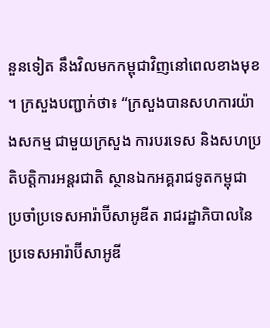នួនទៀត នឹងវិលមកកម្ពុជាវិញនៅពេលខាងមុខ ។ ក្រសួងបញ្ជាក់ថា៖ “ក្រសួងបានសហការយ៉ាងសកម្ម ជាមួយក្រសួង ការបរទេស និងសហប្រតិបត្តិការអន្តរជាតិ ស្ថានឯកអគ្គរាជទូតកម្ពុជា ប្រចាំប្រទេសអារ៉ាប៊ីសាអូឌីត រាជរដ្ឋាភិបាលនៃប្រទេសអារ៉ាប៊ីសាអូឌី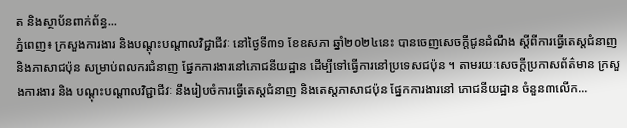ត និងស្ថាប័នពាក់ព័ន្ធ...
ភ្នំពេញ៖ ក្រសួងការងារ និងបណ្ដុះបណ្ដាលវិជ្ជាជីវៈ នៅថ្ងៃទី៣១ ខែឧសភា ឆ្នាំ២០២៤នេះ បានចេញសេចក្ដីជូនដំណឹង ស្ដីពីការធ្វើតេស្តជំនាញ និងភាសាជប៉ុន សម្រាប់ពលករជំនាញ ផ្នែកការងារនៅភោជនីយដ្ឋាន ដើម្បីទៅធ្វើការនៅប្រទេសជប៉ុន ។ តាមរយៈសេចក្តីប្រកាសព័ត៌មាន ក្រសួងការងារ និង បណ្ដុះបណ្ដាលវិជ្ជាជីវៈ នឹងរៀបចំការធ្វើតេស្តជំនាញ និងតេស្តភាសាជប៉ុន ផ្នែកការងារនៅ ភោជនីយដ្ឋាន ចំនួន៣លើក...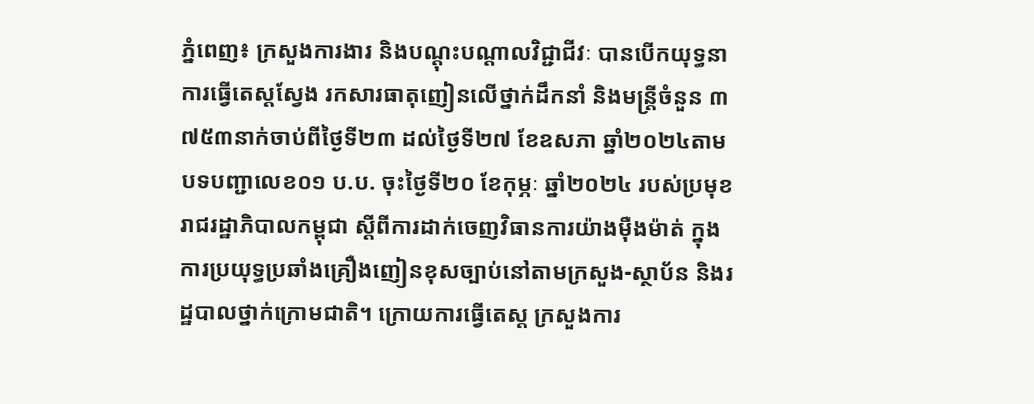ភ្នំពេញ៖ ក្រសួងការងារ និងបណ្តុះបណ្តាលវិជ្ជាជីវៈ បានបើកយុទ្ធនាការធ្វើតេស្តស្វែង រកសារធាតុញៀនលើថ្នាក់ដឹកនាំ និងមន្ត្រីចំនួន ៣ ៧៥៣នាក់ចាប់ពីថ្ងៃទី២៣ ដល់ថ្ងៃទី២៧ ខែឧសភា ឆ្នាំ២០២៤តាមបទបញ្ជាលេខ០១ ប.ប. ចុះថ្ងៃទី២០ ខែកុម្ភៈ ឆ្នាំ២០២៤ របស់ប្រមុខរាជរដ្ឋាភិបាលកម្ពុជា ស្តីពីការដាក់ចេញវិធានការយ៉ាងម៉ឺងម៉ាត់ ក្នុងការប្រយុទ្ធប្រឆាំងគ្រឿងញៀនខុសច្បាប់នៅតាមក្រសួង-ស្ថាប័ន និងរដ្ឋបាលថ្នាក់ក្រោមជាតិ។ ក្រោយការធ្វើតេស្ត ក្រសួងការ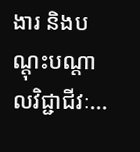ងារ និងបណ្តុះបណ្តាលវិជ្ជាជីវៈ...